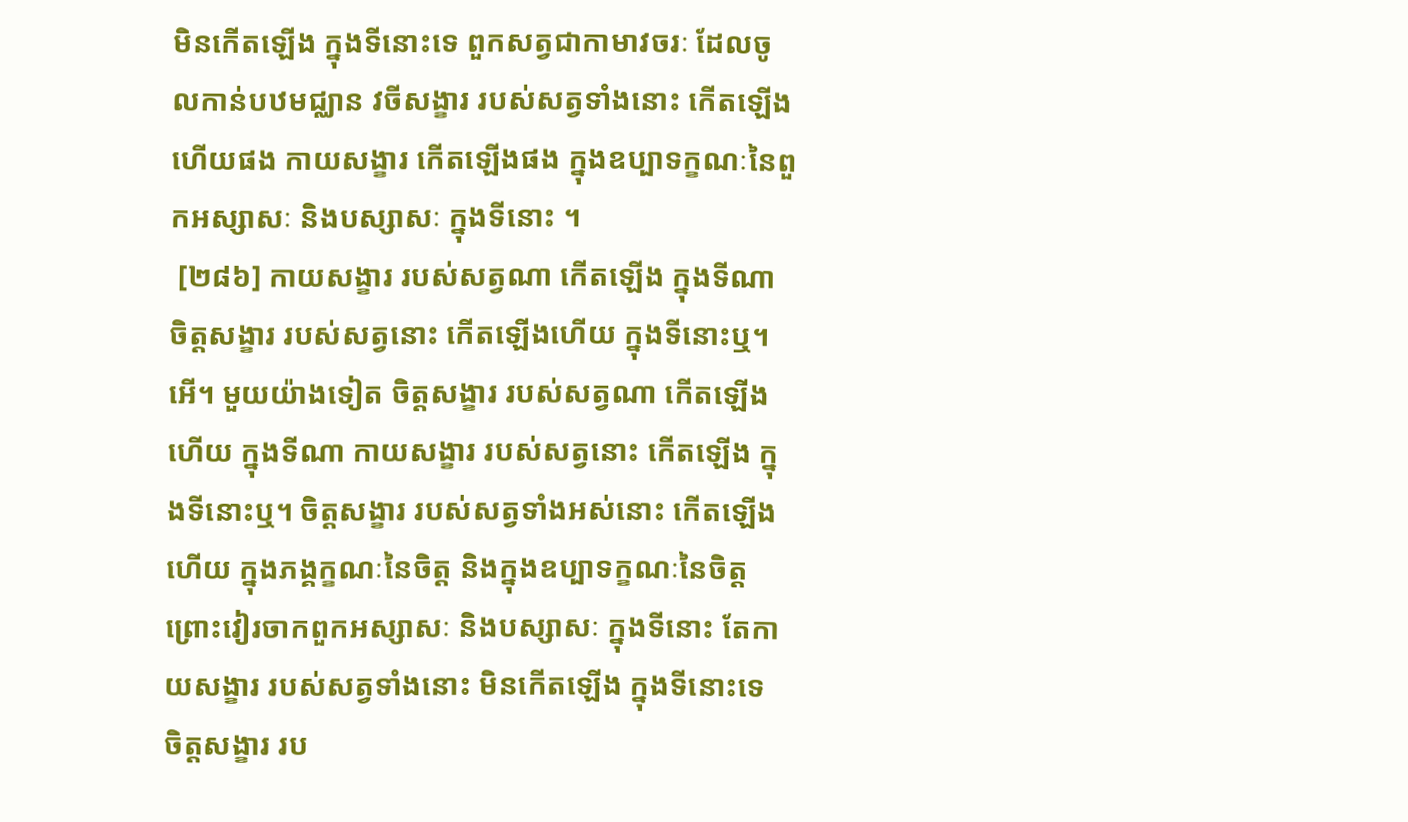មិនកើតឡើង ក្នុងទីនោះទេ ពួកសត្វជាកាមាវចរៈ ដែលចូលកាន់បឋមជ្ឈាន វចីសង្ខារ របស់សត្វទាំងនោះ កើតឡើងហើយផង កាយសង្ខារ កើតឡើងផង ក្នុងឧប្បាទក្ខណៈនៃពួកអស្សាសៈ និងបស្សាសៈ ក្នុងទីនោះ ។
 [២៨៦] កាយសង្ខារ របស់សត្វណា កើតឡើង ក្នុងទីណា ចិត្តសង្ខារ របស់សត្វនោះ កើតឡើងហើយ ក្នុងទីនោះឬ។ អើ។ មួយយ៉ាងទៀត ចិត្តសង្ខារ របស់សត្វណា កើតឡើងហើយ ក្នុងទីណា កាយសង្ខារ របស់សត្វនោះ កើតឡើង ក្នុងទីនោះឬ។ ចិត្តសង្ខារ របស់សត្វទាំងអស់នោះ កើតឡើងហើយ ក្នុងភង្គក្ខណៈនៃចិត្ត និងក្នុងឧប្បាទក្ខណៈនៃចិត្ត ព្រោះវៀរចាកពួកអស្សាសៈ និងបស្សាសៈ ក្នុងទីនោះ តែកាយសង្ខារ របស់សត្វទាំងនោះ មិនកើតឡើង ក្នុងទីនោះទេ ចិត្តសង្ខារ រប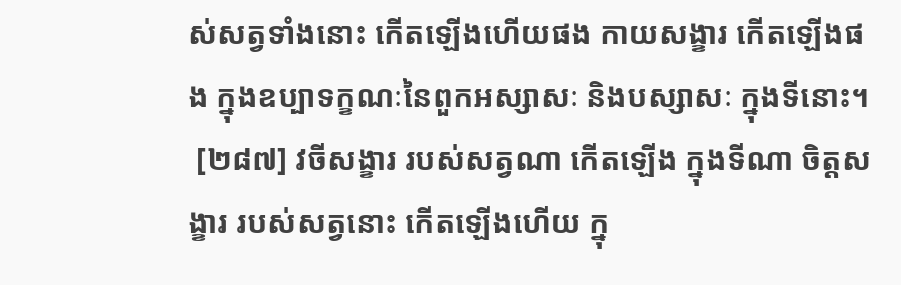ស់សត្វទាំងនោះ កើតឡើងហើយផង កាយសង្ខារ កើតឡើងផង ក្នុងឧប្បាទក្ខណៈនៃពួកអស្សាសៈ និងបស្សាសៈ ក្នុងទីនោះ។
 [២៨៧] វចីសង្ខារ របស់សត្វណា កើតឡើង ក្នុងទីណា ចិត្តសង្ខារ របស់សត្វនោះ កើតឡើងហើយ ក្នុ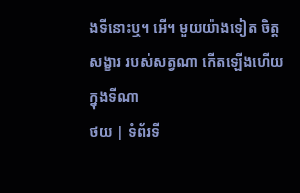ងទីនោះឬ។ អើ។ មួយយ៉ាងទៀត ចិត្តសង្ខារ របស់សត្វណា កើតឡើងហើយ ក្នុងទីណា
ថយ | ទំព័រទី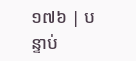១៧៦ | បន្ទាប់